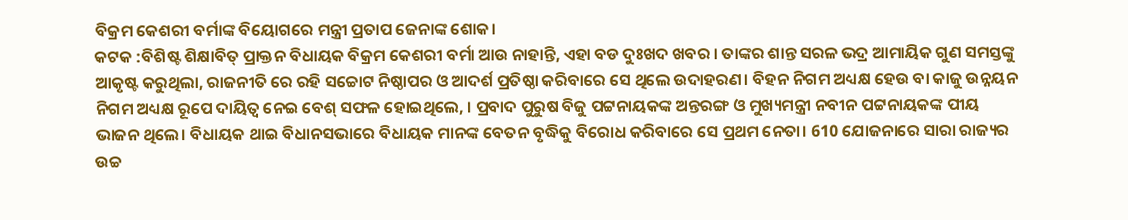ବିକ୍ରମ କେଶରୀ ବର୍ମାଙ୍କ ବିୟୋଗରେ ମନ୍ତ୍ରୀ ପ୍ରତାପ ଜେନାଙ୍କ ଶୋକ।
କଟକ :ବିଶିଷ୍ଟ ଶିକ୍ଷାବିତ୍ ପ୍ରାକ୍ତନ ବିଧାୟକ ବିକ୍ରମ କେଶରୀ ବର୍ମା ଆଉ ନାହାନ୍ତି, ଏହା ବଡ ଦୁଃଖଦ ଖବର । ତାଙ୍କର ଶାନ୍ତ ସରଳ ଭଦ୍ର ଆମାୟିକ ଗୁଣ ସମସ୍ତଙ୍କୁ ଆକୃଷ୍ଟ କରୁଥିଲା, ରାଜନୀତି ରେ ରହି ସଚ୍ଚୋଟ ନିଷ୍ଠାପର ଓ ଆଦର୍ଶ ପ୍ରତିଷ୍ଠା କରିବାରେ ସେ ଥିଲେ ଉଦାହରଣ। ବିହନ ନିଗମ ଅଧ୍ୟକ୍ଷ ହେଉ ବା କାଜୁ ଉନ୍ନୟନ ନିଗମ ଅଧ୍ୟକ୍ଷ ରୂପେ ଦାୟିତ୍ଵ ନେଇ ବେଶ୍ ସଫଳ ହୋଇଥିଲେ, । ପ୍ରବାଦ ପୁରୁଷ ବିଜୁ ପଟ୍ଟନାୟକଙ୍କ ଅନ୍ତରଙ୍ଗ ଓ ମୁଖ୍ୟମନ୍ତ୍ରୀ ନବୀନ ପଟ୍ଟନାୟକଙ୍କ ପୀୟ ଭାଜନ ଥିଲେ। ବିଧାୟକ ଥାଇ ବିଧାନସଭାରେ ବିଧାୟକ ମାନଙ୍କ ବେତନ ବୃଦ୍ଧିକୁ ବିରୋଧ କରିବାରେ ସେ ପ୍ରଥମ ନେତା। 610 ଯୋଜନାରେ ସାରା ରାଜ୍ୟର ଉଚ୍ଚ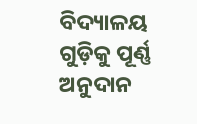ବିଦ୍ୟାଳୟ ଗୁଡ଼ିକୁ ପୂର୍ଣ୍ଣ ଅନୁଦାନ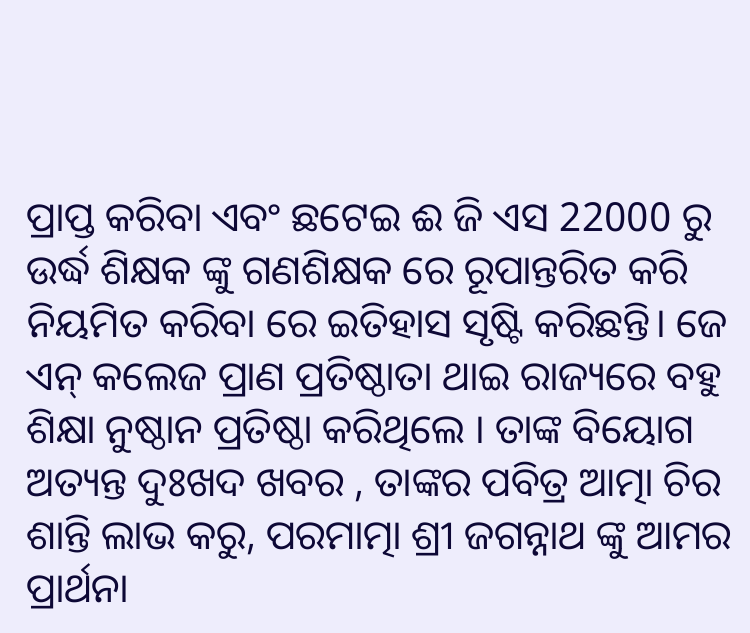ପ୍ରାପ୍ତ କରିବା ଏବଂ ଛଟେଇ ଈ ଜି ଏସ 22000 ରୁ ଉର୍ଦ୍ଧ ଶିକ୍ଷକ ଙ୍କୁ ଗଣଶିକ୍ଷକ ରେ ରୂପାନ୍ତରିତ କରି ନିୟମିତ କରିବା ରେ ଇତିହାସ ସୃଷ୍ଟି କରିଛନ୍ତି। ଜେ ଏନ୍ କଲେଜ ପ୍ରାଣ ପ୍ରତିଷ୍ଠାତା ଥାଇ ରାଜ୍ୟରେ ବହୁ ଶିକ୍ଷା ନୁଷ୍ଠାନ ପ୍ରତିଷ୍ଠା କରିଥିଲେ । ତାଙ୍କ ବିୟୋଗ ଅତ୍ୟନ୍ତ ଦୁଃଖଦ ଖବର , ତାଙ୍କର ପବିତ୍ର ଆତ୍ମା ଚିର ଶାନ୍ତି ଲାଭ କରୁ, ପରମାତ୍ମା ଶ୍ରୀ ଜଗନ୍ନାଥ ଙ୍କୁ ଆମର ପ୍ରାର୍ଥନା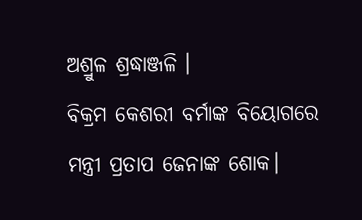ଅଶ୍ରୁଳ ଶ୍ରଦ୍ଧାଞ୍ଜଳି ।
ବିକ୍ରମ କେଶରୀ ବର୍ମାଙ୍କ ବିୟୋଗରେ ମନ୍ତ୍ରୀ ପ୍ରତାପ ଜେନାଙ୍କ ଶୋକ।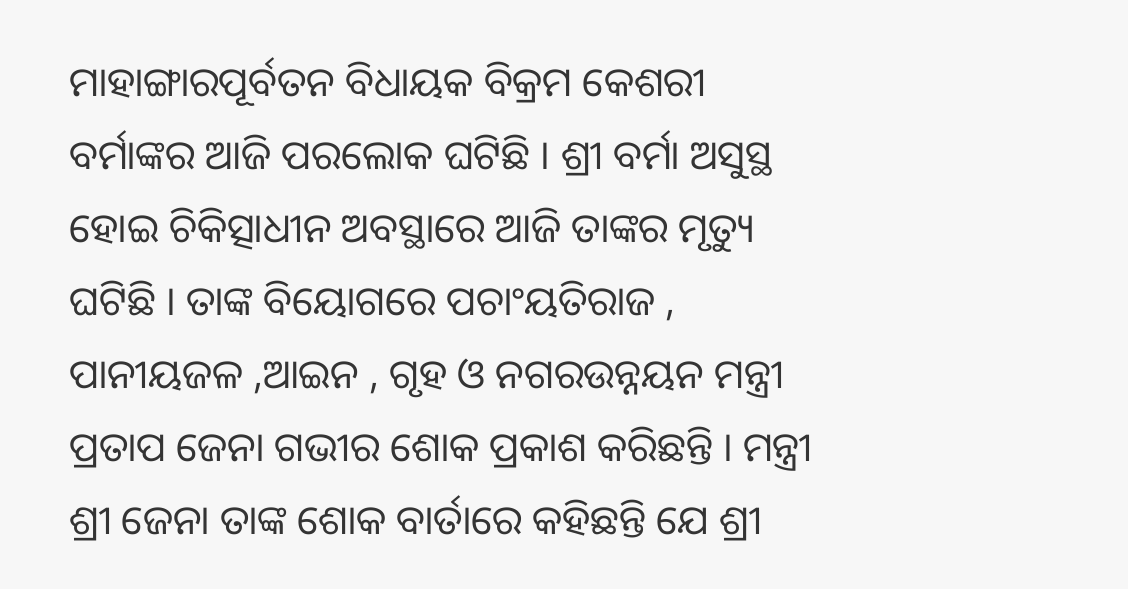ମାହାଙ୍ଗାରପୂର୍ବତନ ବିଧାୟକ ବିକ୍ରମ କେଶରୀ ବର୍ମାଙ୍କର ଆଜି ପରଲୋକ ଘଟିଛି । ଶ୍ରୀ ବର୍ମା ଅସୁସ୍ଥ ହୋଇ ଚିକିତ୍ସାଧୀନ ଅବସ୍ଥାରେ ଆଜି ତାଙ୍କର ମୃତ୍ୟୁ ଘଟିଛି । ତାଙ୍କ ବିୟୋଗରେ ପଚାଂୟତିରାଜ , ପାନୀୟଜଳ ,ଆଇନ , ଗୃହ ଓ ନଗରଉନ୍ନୟନ ମନ୍ତ୍ରୀ ପ୍ରତାପ ଜେନା ଗଭୀର ଶୋକ ପ୍ରକାଶ କରିଛନ୍ତି । ମନ୍ତ୍ରୀ ଶ୍ରୀ ଜେନା ତାଙ୍କ ଶୋକ ବାର୍ତାରେ କହିଛନ୍ତି ଯେ ଶ୍ରୀ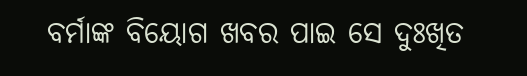ବର୍ମାଙ୍କ ବିୟୋଗ ଖବର ପାଇ ସେ ଦୁଃଖିତ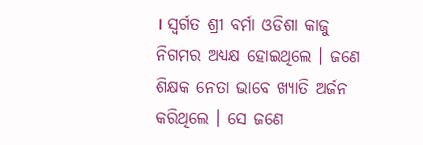। ସ୍ୱର୍ଗତ ଶ୍ରୀ ବର୍ମା ଓଡିଶା କାଜୁ ନିଗମର ଅଧ୍ୟକ୍ଷ ହୋଇଥିଲେ । ଜଣେ ଶିକ୍ଷକ ନେତା ଭାବେ ଖ୍ୟାତି ଅର୍ଜନ କରିଥିଲେ । ସେ ଜଣେ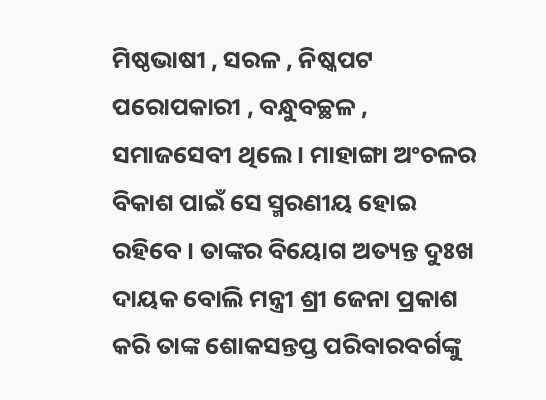ମିଷ୍ଠଭାଷୀ , ସରଳ , ନିଷ୍କପଟ ପରୋପକାରୀ , ବନ୍ଧୁବଚ୍ଛଳ , ସମାଜସେବୀ ଥିଲେ । ମାହାଙ୍ଗା ଅଂଚଳର ବିକାଶ ପାଇଁ ସେ ସ୍ମରଣୀୟ ହୋଇ ରହିବେ । ତାଙ୍କର ବିୟୋଗ ଅତ୍ୟନ୍ତ ଦୁଃଖ ଦାୟକ ବୋଲି ମନ୍ତ୍ରୀ ଶ୍ରୀ ଜେନା ପ୍ରକାଶ କରି ତାଙ୍କ ଶୋକସନ୍ତପ୍ତ ପରିବାରବର୍ଗଙ୍କୁ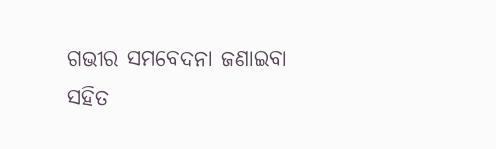ଗଭୀର ସମବେଦନା ଜଣାଇବା ସହିତ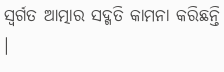ସ୍ୱର୍ଗତ ଆତ୍ମାର ସଦ୍ଗତି କାମନା କରିଛନ୍ତି ।